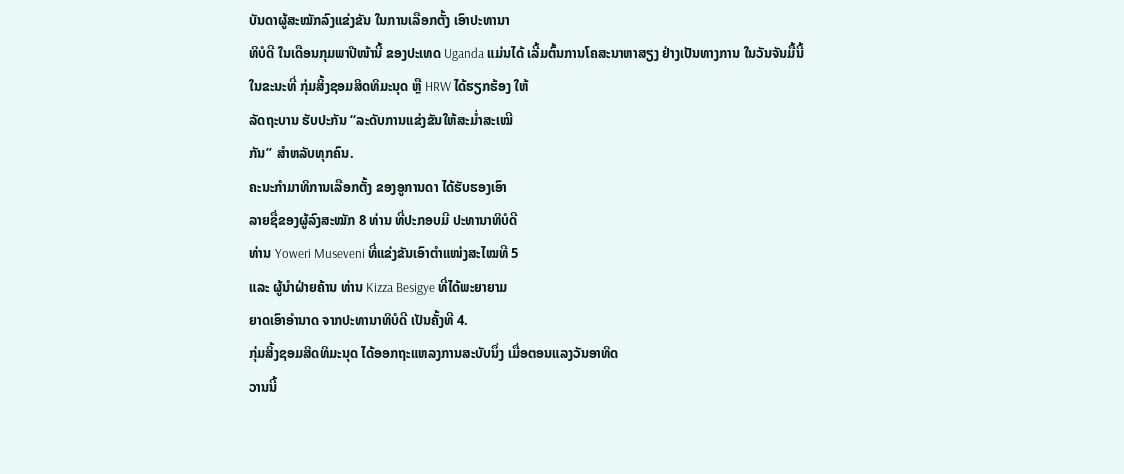ບັນດາຜູ້ສະໝັກລົງແຂ່ງຂັນ ໃນການເລືອກຕັ້ງ ເອົາປະທານາ
ທິບໍດີ ໃນເດືອນກຸມພາປີໜ້ານີ້ ຂອງປະເທດ Uganda ແມ່ນໄດ້ ເລີ້ມຕົ້ນການໂຄສະນາຫາສຽງ ຢ່າງເປັນທາງການ ໃນວັນຈັນມື້ນີ້
ໃນຂະນະທີ່ ກຸ່ມສິ້ງຊອມສິດທິມະນຸດ ຫຼື HRW ໄດ້ຮຽກຮ້ອງ ໃຫ້
ລັດຖະບານ ຮັບປະກັນ “ລະດັບການແຂ່ງຂັນໃຫ້ສະມໍ່າສະເໝີ
ກັນ” ສຳຫລັບທຸກຄົນ.
ຄະນະກຳມາທິການເລືອກຕັ້ງ ຂອງອູການດາ ໄດ້ຮັບຮອງເອົາ
ລາຍຊື່ຂອງຜູ້ລົງສະໝັກ 8 ທ່ານ ທີ່ປະກອບມີ ປະທານາທິບໍດີ
ທ່ານ Yoweri Museveni ທີ່ແຂ່ງຂັນເອົາຕຳແໜ່ງສະໄໝທີ 5
ແລະ ຜູ້ນຳຝ່າຍຄ້ານ ທ່ານ Kizza Besigye ທີ່ໄດ້ພະຍາຍາມ
ຍາດເອົາອຳນາດ ຈາກປະທານາທິບໍດີ ເປັນຄັ້ງທີ 4.
ກຸ່ມສິ້ງຊອມສິດທິມະນຸດ ໄດ້ອອກຖະແຫລງການສະບັບນຶ່ງ ເມື່ອຕອນແລງວັນອາທິດ
ວານນີ້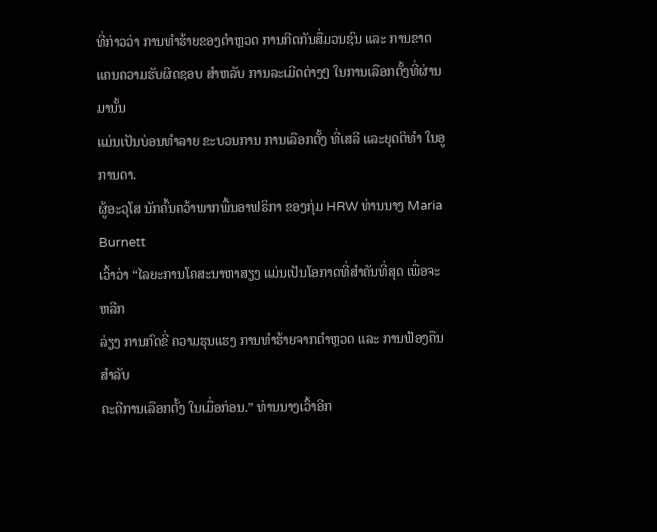ທີ່ກ່າວວ່າ ການທຳຮ້າຍຂອງຕຳຫຼວດ ການກີດກັນສື່ມວນຊົນ ແລະ ການຂາດ
ແຄນຄວາມຮັບຜິດຊອບ ສຳຫລັບ ການລະເມີດຕ່າງໆ ໃນການເລືອກຕັ້ງທີ່ຜ່ານມານັ້ນ
ແມ່ນເປັນບ່ອນທຳລາຍ ຂະບວນການ ການເລືອກຕັ້ງ ທີ່ເສລີ ແລະຍຸດຕິທຳ ໃນອູການດາ.
ຜູ້ອະວຸໂສ ນັກຄົ້ນຄວ້າພາກພື້ນອາຟຣິກາ ຂອງກຸ່ມ HRW ທ່ານນາງ Maria Burnett
ເວົ້າວ່າ “ໄລຍະການໂຄສະນາຫາສຽງ ແມ່ນເປັນໂອກາດທີ່ສຳຄັນທີ່ສຸດ ເພື່ອຈະຫລີກ
ລ່ຽງ ການກົດຂີ່ ຄວາມຮຸນແຮງ ການທຳຮ້າຍຈາກຕຳຫຼວດ ແລະ ການຟ້ອງຄືນ ສຳລັບ
ຄະດີການເລືອກຕັ້ງ ໃນເມື່ອກ່ອນ.” ທ່ານນາງເວົ້າອີກ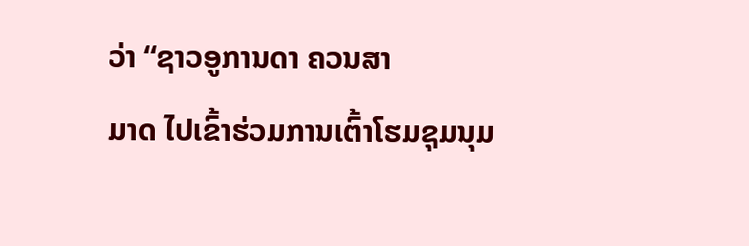ວ່າ “ຊາວອູການດາ ຄວນສາ
ມາດ ໄປເຂົ້າຮ່ວມການເຕົ້າໂຮມຊຸມນຸມ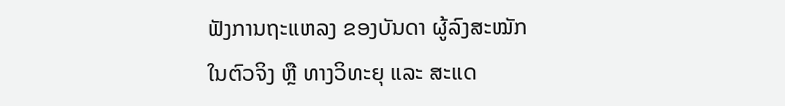ຟັງການຖະແຫລງ ຂອງບັນດາ ຜູ້ລົງສະໝັກ
ໃນຕົວຈິງ ຫຼື ທາງວິທະຍຸ ແລະ ສະແດ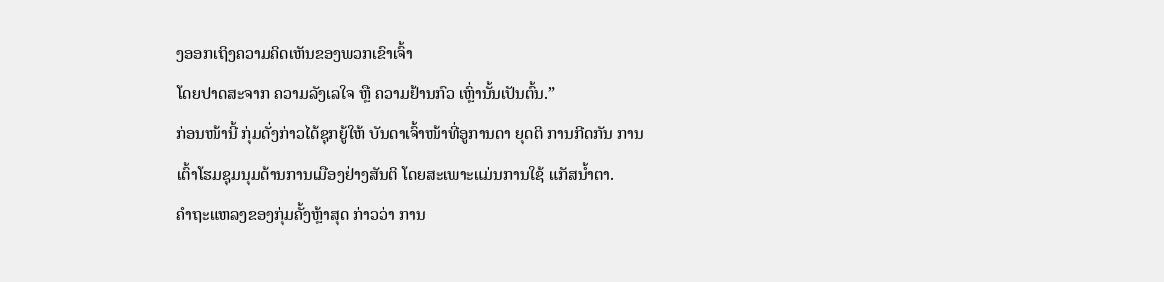ງອອກເຖິງຄວາມຄິດເຫັນຂອງພວກເຂົາເຈົ້າ
ໂດຍປາດສະຈາກ ຄວາມລັງເລໃຈ ຫຼື ຄວາມຢ້ານກົວ ເຫຼົ່ານັ້ນເປັນຕົ້ນ.”
ກ່ອນໜ້ານີ້ ກຸ່ມດັ່ງກ່າວໄດ້ຊຸກຍູ້ໃຫ້ ບັນດາເຈົ້າໜ້າທີ່ອູການດາ ຍຸດຕິ ການກີດກັນ ການ
ເຕົ້າໂຮມຊຸມນຸມດ້ານການເມືອງຢ່າງສັນຕິ ໂດຍສະເພາະແມ່ນການໃຊ້ ແກັສນ້ຳຕາ.
ຄຳຖະແຫລງຂອງກຸ່ມຄັ້ງຫຼ້າສຸດ ກ່າວວ່າ ການ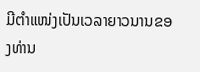ມີຕຳແໜ່ງເປັນເວລາຍາວນານຂອງທ່ານ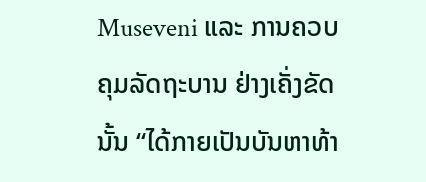Museveni ແລະ ການຄວບຄຸມລັດຖະບານ ຢ່າງເຄັ່ງຂັດນັ້ນ “ໄດ້ກາຍເປັນບັນຫາທ້າ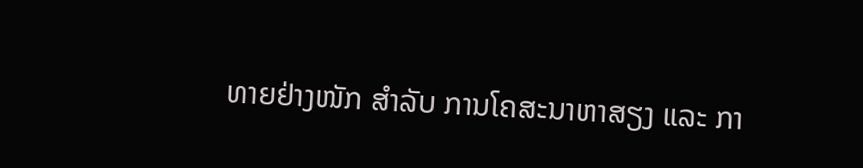ທາຍຢ່າງໜັກ ສຳລັບ ການໂຄສະນາຫາສຽງ ແລະ ກາ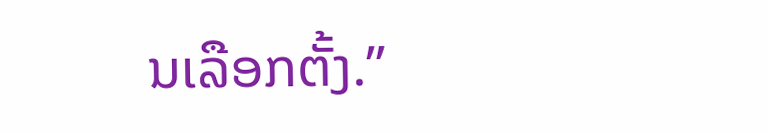ນເລືອກຕັ້ງ.”